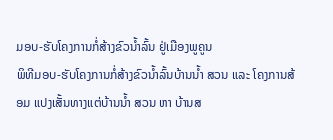ມອບ-ຮັບໂຄງການກໍ່ສ້າງຂົວນ້ຳລົ້ນ ຢູ່ເມືອງພູຄູນ
ພິທີມອບ-ຮັບໂຄງການກໍ່ສ້າງຂົວນໍ້າລົ້ນບ້ານນໍ້າ ສວນ ແລະ ໂຄງການສ້ອມ ແປງເສັ້ນທາງແຕ່ບ້ານນໍ້າ ສວນ ຫາ ບ້ານສ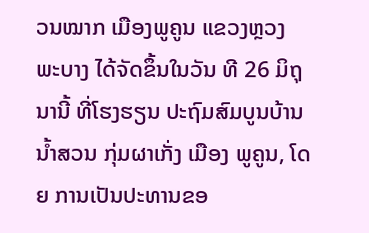ວນໝາກ ເມືອງພູຄູນ ແຂວງຫຼວງ ພະບາງ ໄດ້ຈັດຂຶ້ນໃນວັນ ທີ 26 ມິຖຸນານີ້ ທີ່ໂຮງຮຽນ ປະຖົມສົມບູນບ້ານນໍ້າສວນ ກຸ່ມຜາເກັ່ງ ເມືອງ ພູຄູນ, ໂດຍ ການເປັນປະທານຂອ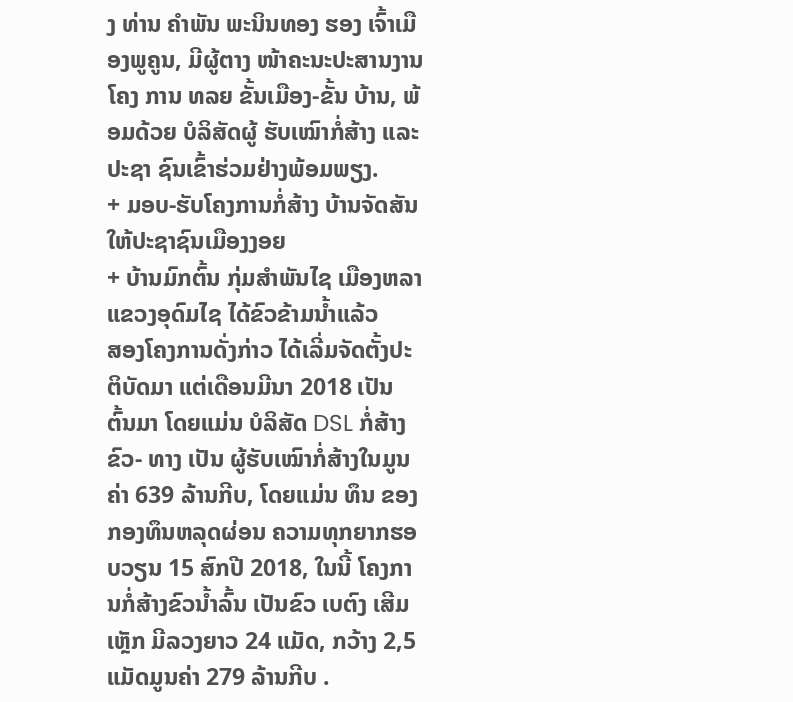ງ ທ່ານ ຄຳພັນ ພະນິນທອງ ຮອງ ເຈົ້າເມືອງພູຄູນ, ມີຜູ້ຕາງ ໜ້າຄະນະປະສານງານໂຄງ ການ ທລຍ ຂັ້ນເມືອງ-ຂັ້ນ ບ້ານ, ພ້ອມດ້ວຍ ບໍລິສັດຜູ້ ຮັບເໝົາກໍ່ສ້າງ ແລະ ປະຊາ ຊົນເຂົ້າຮ່ວມຢ່າງພ້ອມພຽງ.
+ ມອບ-ຮັບໂຄງການກໍ່ສ້າງ ບ້ານຈັດສັນໃຫ້ປະຊາຊົນເມືອງງອຍ
+ ບ້ານມົກຕົ້ນ ກຸ່ມສຳພັນໄຊ ເມືອງຫລາ ແຂວງອຸດົມໄຊ ໄດ້ຂົວຂ້າມນ້ຳແລ້ວ
ສອງໂຄງການດັ່ງກ່າວ ໄດ້ເລີ່ມຈັດຕັ້ງປະຕິບັດມາ ແຕ່ເດືອນມີນາ 2018 ເປັນ ຕົ້ນມາ ໂດຍແມ່ນ ບໍລິສັດ DSL ກໍ່ສ້າງຂົວ- ທາງ ເປັນ ຜູ້ຮັບເໝົາກໍ່ສ້າງໃນມູນຄ່າ 639 ລ້ານກີບ, ໂດຍແມ່ນ ທຶນ ຂອງກອງທຶນຫລຸດຜ່ອນ ຄວາມທຸກຍາກຮອບວຽນ 15 ສົກປີ 2018, ໃນນີ້ ໂຄງການກໍ່ສ້າງຂົວນໍ້າລົ້ນ ເປັນຂົວ ເບຕົງ ເສີມເຫຼັກ ມີລວງຍາວ 24 ແມັດ, ກວ້າງ 2,5 ແມັດມູນຄ່າ 279 ລ້ານກີບ .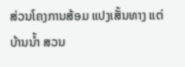ສ່ວນໂຄງການສ້ອມ ແປງເສັ້ນທາງ ແຕ່ບ້ານນໍ້າ ສວນ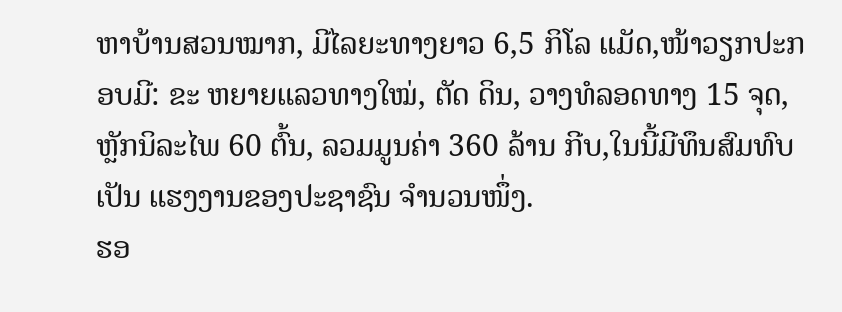ຫາບ້ານສວນໝາກ, ມີໄລຍະທາງຍາວ 6,5 ກິໂລ ແມັດ,ໜ້າວຽກປະກອບມີ: ຂະ ຫຍາຍແລວທາງໃໝ່, ຕັດ ດິນ, ວາງທໍລອດທາງ 15 ຈຸດ, ຫຼັກນິລະໄພ 60 ຕົ້ນ, ລວມມູນຄ່າ 360 ລ້ານ ກີບ,ໃນນີ້ມີທຶນສົມທົບເປັນ ແຮງງານຂອງປະຊາຊົນ ຈຳນວນໜຶ່ງ.
ຮອ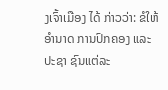ງເຈົ້າເມືອງ ໄດ້ ກ່າວວ່າ: ຂໍໃຫ້ອຳນາດ ການປົກຄອງ ແລະ ປະຊາ ຊົນແຕ່ລະ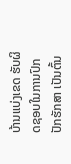ບ້ານແບ່ງເຂດ ຮັບຜິດຊອບໃນການປົກ ປັກຮັກສາ ເປັນຕົ້ນ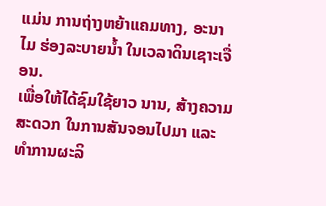ແມ່ນ ການຖ່າງຫຍ້າແຄມທາງ, ອະນາໄມ ຮ່ອງລະບາຍນໍ້າ ໃນເວລາດິນເຊາະເຈື່ອນ.
ເພື່ອໃຫ້ໄດ້ຊົມໃຊ້ຍາວ ນານ, ສ້າງຄວາມສະດວກ ໃນການສັນຈອນໄປມາ ແລະ ທຳການຜະລິ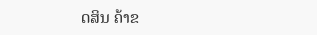ດສິນ ຄ້າຂ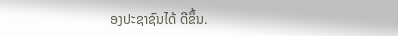ອງປະຊາຊົນໄດ້ ດີຂຶ້ນ.